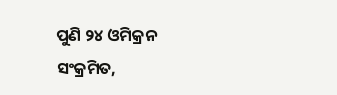ପୁଣି ୨୪ ଓମିକ୍ରନ ସଂକ୍ରମିତ,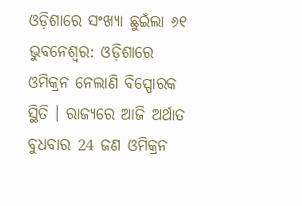ଓଡ଼ିଶାରେ ସଂଖ୍ୟା ଛୁଇଁଲା ୬୧
ଭୁବନେଶ୍ୱର: ଓଡ଼ିଶାରେ ଓମିକ୍ରନ ନେଲାଣି ବିସ୍ପୋରକ ସ୍ଥିତି । ରାଜ୍ୟରେ ଆଜି ଅର୍ଥାତ ବୁଧବାର 24 ଜଣ ଓମିକ୍ରନ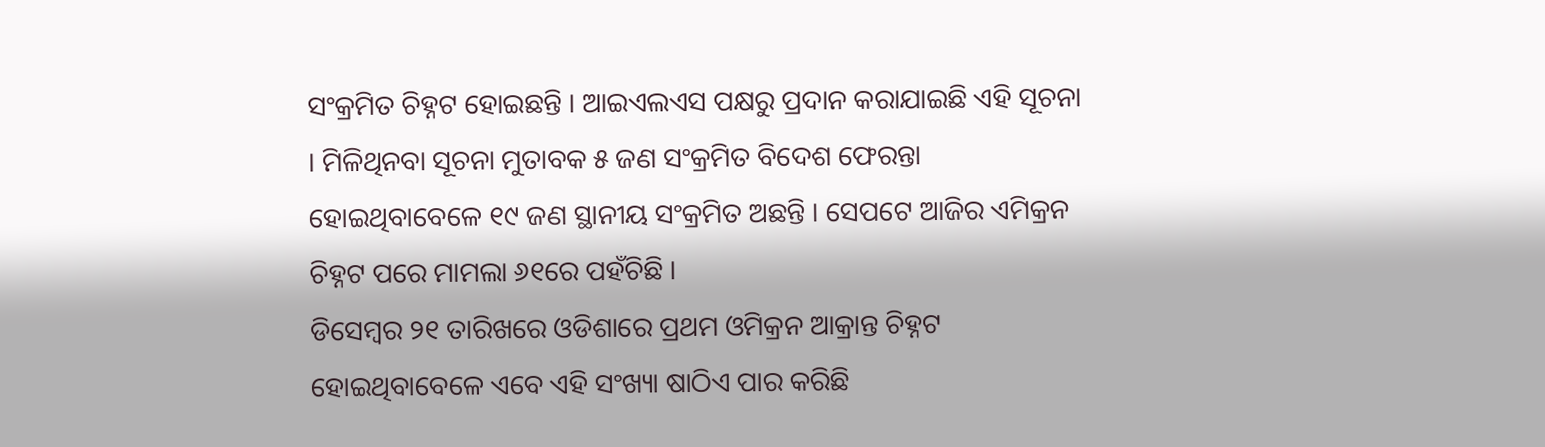ସଂକ୍ରମିତ ଚିହ୍ନଟ ହୋଇଛନ୍ତି । ଆଇଏଲଏସ ପକ୍ଷରୁ ପ୍ରଦାନ କରାଯାଇଛି ଏହି ସୂଚନା । ମିଳିଥିନବା ସୂଚନା ମୁତାବକ ୫ ଜଣ ସଂକ୍ରମିତ ବିଦେଶ ଫେରନ୍ତା ହୋଇଥିବାବେଳେ ୧୯ ଜଣ ସ୍ଥାନୀୟ ସଂକ୍ରମିତ ଅଛନ୍ତି । ସେପଟେ ଆଜିର ଏମିକ୍ରନ ଚିହ୍ନଟ ପରେ ମାମଲା ୬୧ରେ ପହଁଚିଛି ।
ଡିସେମ୍ବର ୨୧ ତାରିଖରେ ଓଡିଶାରେ ପ୍ରଥମ ଓମିକ୍ରନ ଆକ୍ରାନ୍ତ ଚିହ୍ନଟ ହୋଇଥିବାବେଳେ ଏବେ ଏହି ସଂଖ୍ୟା ଷାଠିଏ ପାର କରିଛି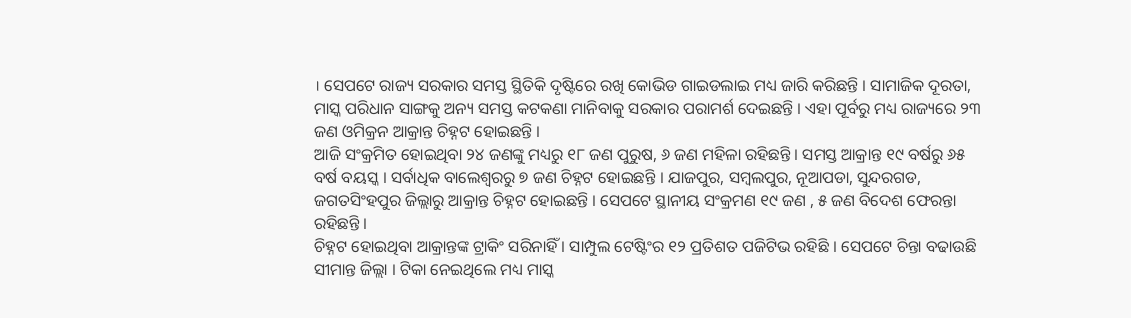। ସେପଟେ ରାଜ୍ୟ ସରକାର ସମସ୍ତ ସ୍ଥିତିକି ଦୃଷ୍ଟିରେ ରଖି କୋଭିଡ ଗାଇଡଲାଇ ମଧ୍ୟ ଜାରି କରିଛନ୍ତି । ସାମାଜିକ ଦୂରତା, ମାସ୍କ ପରିଧାନ ସାଙ୍ଗକୁ ଅନ୍ୟ ସମସ୍ତ କଟକଣା ମାନିବାକୁ ସରକାର ପରାମର୍ଶ ଦେଇଛନ୍ତି । ଏହା ପୂର୍ବରୁ ମଧ୍ୟ ରାଜ୍ୟରେ ୨୩ ଜଣ ଓମିକ୍ରନ ଆକ୍ରାନ୍ତ ଚିହ୍ନଟ ହୋଇଛନ୍ତି ।
ଆଜି ସଂକ୍ରମିତ ହୋଇଥିବା ୨୪ ଜଣଙ୍କୁ ମଧ୍ୟରୁ ୧୮ ଜଣ ପୁରୁଷ, ୬ ଜଣ ମହିଳା ରହିଛନ୍ତି । ସମସ୍ତ ଆକ୍ରାନ୍ତ ୧୯ ବର୍ଷରୁ ୬୫ ବର୍ଷ ବୟସ୍କ । ସର୍ବାଧିକ ବାଲେଶ୍ୱରରୁ ୭ ଜଣ ଚିହ୍ନଟ ହୋଇଛନ୍ତି । ଯାଜପୁର, ସମ୍ବଲପୁର, ନୂଆପଡା, ସୁନ୍ଦରଗଡ, ଜଗତସିଂହପୁର ଜିଲ୍ଲାରୁ ଆକ୍ରାନ୍ତ ଚିହ୍ନଟ ହୋଇଛନ୍ତି । ସେପଟେ ସ୍ଥାନୀୟ ସଂକ୍ରମଣ ୧୯ ଜଣ , ୫ ଜଣ ବିଦେଶ ଫେରନ୍ତା ରହିଛନ୍ତି ।
ଚିହ୍ନଟ ହୋଇଥିବା ଆକ୍ରାନ୍ତଙ୍କ ଟ୍ରାକିଂ ସରିନାହିଁ । ସାମ୍ପୁଲ ଟେଷ୍ଟିଂର ୧୨ ପ୍ରତିଶତ ପଜିଟିଭ ରହିଛି । ସେପଟେ ଚିନ୍ତା ବଢାଉଛି ସୀମାନ୍ତ ଜିଲ୍ଲା । ଟିକା ନେଇଥିଲେ ମଧ୍ୟ ମାସ୍କ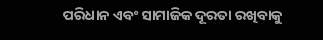ପରିଧାନ ଏବଂ ସାମାଜିକ ଦୂରତା ରଖିବାକୁ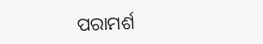ପରାମର୍ଶ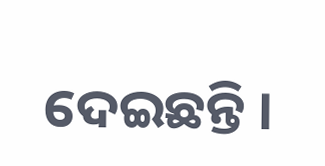ଦେଇଛନ୍ତି ।